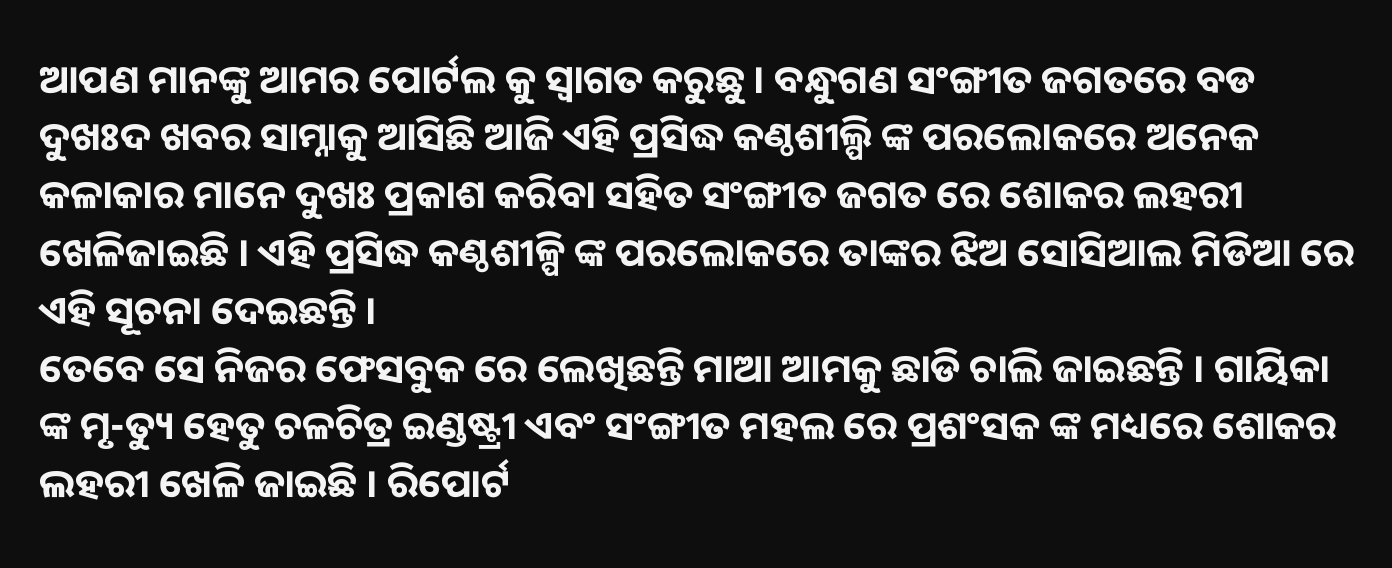ଆପଣ ମାନଙ୍କୁ ଆମର ପୋର୍ଟଲ କୁ ସ୍ୱାଗତ କରୁଛୁ । ବନ୍ଧୁଗଣ ସଂଙ୍ଗୀତ ଜଗତରେ ବଡ ଦୁଖଃଦ ଖବର ସାମ୍ନାକୁ ଆସିଛି ଆଜି ଏହି ପ୍ରସିଦ୍ଧ କଣ୍ଠଶୀଲ୍ପି ଙ୍କ ପରଲୋକରେ ଅନେକ କଳାକାର ମାନେ ଦୁଖଃ ପ୍ରକାଶ କରିବା ସହିତ ସଂଙ୍ଗୀତ ଜଗତ ରେ ଶୋକର ଲହରୀ ଖେଳିଜାଇଛି । ଏହି ପ୍ରସିଦ୍ଧ କଣ୍ଠଶୀଳ୍ପି ଙ୍କ ପରଲୋକରେ ତାଙ୍କର ଝିଅ ସୋସିଆଲ ମିଡିଆ ରେ ଏହି ସୂଚନା ଦେଇଛନ୍ତି ।
ତେବେ ସେ ନିଜର ଫେସବୁକ ରେ ଲେଖିଛନ୍ତି ମାଆ ଆମକୁ ଛାଡି ଚାଲି ଜାଇଛନ୍ତି । ଗାୟିକା ଙ୍କ ମୃ-ତ୍ୟୁ ହେତୁ ଚଳଚିତ୍ର ଇଣ୍ଡଷ୍ଟ୍ରୀ ଏବଂ ସଂଙ୍ଗୀତ ମହଲ ରେ ପ୍ରଶଂସକ ଙ୍କ ମଧ୍ୟରେ ଶୋକର ଲହରୀ ଖେଳି ଜାଇଛି । ରିପୋର୍ଟ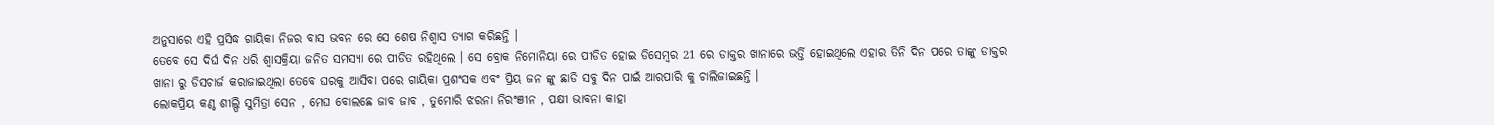ଅନୁସାରେ ଏହି ପ୍ରସିଦ୍ଧ ଗାୟିକା ନିଜର ବାସ ଭବନ ରେ ସେ ଶେଷ ନିଶ୍ୱାସ ତ୍ୟାଗ କରିଛନ୍ତି ।
ତେବେ ସେ ଦିର୍ଘ ଦିନ ଧରି ଶ୍ୱାସକ୍ରିୟା ଜନିତ ସମସ୍ୟା ରେ ପୀଡିତ ରହିଥିଲେ । ସେ ବ୍ରୋକ ନିମୋନିୟା ରେ ପୀଡିତ ହୋଇ ଡିସେମ୍ବର 21 ରେ ଡାକ୍ତର ଖାନାରେ ଭର୍ତ୍ତି ହୋଇଥିଲେ ଏହାର ତିନି ଦିନ ପରେ ତାଙ୍କୁ ଡାକ୍ତର ଖାନା ରୁ ଡିସଚାର୍ଜ କରାଜାଇଥିଲା ତେବେ ଘରକୁ ଆସିବା ପରେ ଗାୟିକା ପ୍ରଶଂସକ ଏବଂ ପ୍ରିୟ ଜନ ଙ୍କୁ ଛାଡି ସବୁ ଦିନ ପାଇଁ ଆରପାରି କୁ ଚାଲିଜାଇଛନ୍ତି ।
ଲୋକପ୍ରିୟ କଣ୍ଠ ଶୀଲ୍ପି ସୁମିତ୍ରା ସେନ , ମେଘ ବୋଲଛେ ଜାବ ଜାବ , ତୁମୋରି ଝରନା ନିରଂଞୀନ , ପକ୍ଷୀ ଭାବନା କାହା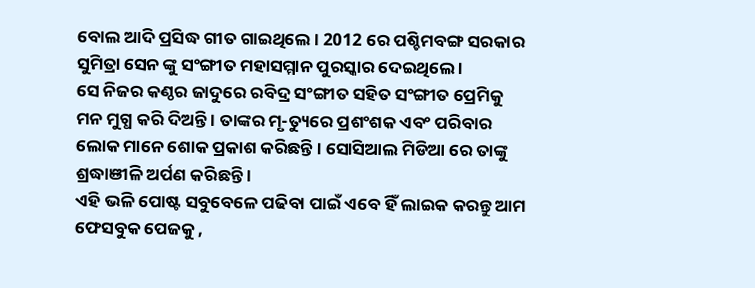ବୋଲ ଆଦି ପ୍ରସିଦ୍ଧ ଗୀତ ଗାଇଥିଲେ । 2012 ରେ ପଶ୍ଚିମବଙ୍ଗ ସରକାର ସୁମିତ୍ରା ସେନ ଙ୍କୁ ସଂଙ୍ଗୀତ ମହାସମ୍ମାନ ପୁରସ୍କାର ଦେଇଥିଲେ ।
ସେ ନିଜର କଣ୍ଠର ଜାଦୁରେ ରବିଦ୍ର ସଂଙ୍ଗୀତ ସହିତ ସଂଙ୍ଗୀତ ପ୍ରେମିକୁ ମନ ମୁଗ୍ଧ କରି ଦିଅନ୍ତି । ତାଙ୍କର ମୃ-ତ୍ୟୁରେ ପ୍ରଶଂଶକ ଏବଂ ପରିବାର ଲୋକ ମାନେ ଶୋକ ପ୍ରକାଶ କରିଛନ୍ତି । ସୋସିଆଲ ମିଡିଆ ରେ ତାଙ୍କୁ ଶ୍ରଦ୍ଧାଞୀଳି ଅର୍ପଣ କରିଛନ୍ତି ।
ଏହି ଭଳି ପୋଷ୍ଟ ସବୁବେଳେ ପଢିବା ପାଇଁ ଏବେ ହିଁ ଲାଇକ କରନ୍ତୁ ଆମ ଫେସବୁକ ପେଜକୁ ,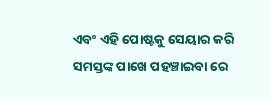ଏବଂ ଏହି ପୋଷ୍ଟକୁ ସେୟାର କରି ସମସ୍ତଙ୍କ ପାଖେ ପହଞ୍ଚାଇବା ରେ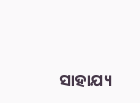ସାହାଯ୍ୟ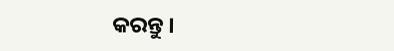କରନ୍ତୁ ।